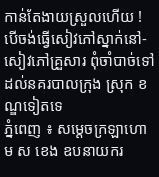កាន់តែងាយស្រួលហើយ ! បើចង់ធ្វើសៀវភៅស្នាក់នៅ-សៀវភៅគ្រួសារ ពុំចាំបាច់ទៅដល់នគរបាលក្រុង ស្រុក ខណ្ឌទៀតទេ
ភ្នំពេញ ៖ សម្ដេចក្រឡាហោម ស ខេង ឧបនាយករ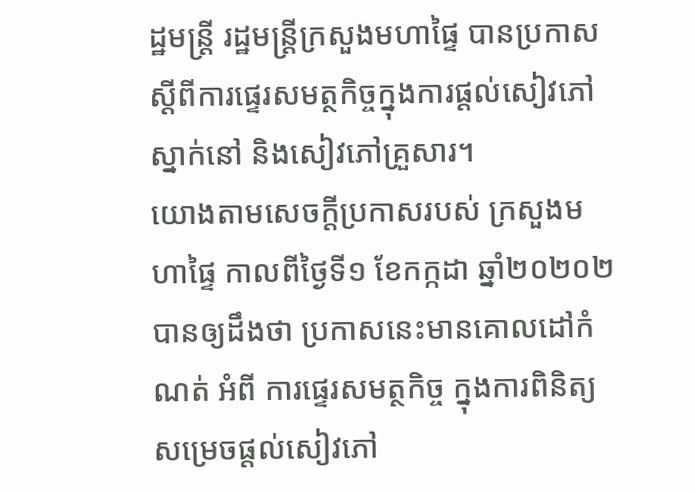ដ្ឋមន្ដ្រី រដ្ឋមន្ដ្រីក្រសួងមហាផ្ទៃ បានប្រកាស ស្ដីពីការផ្ទេរសមត្ថកិច្ចក្នុងការផ្តល់សៀវភៅស្នាក់នៅ និងសៀវភៅគ្រួសារ។
យោងតាមសេចក្ដីប្រកាសរបស់ ក្រសួងមហាផ្ទៃ កាលពីថ្ងៃទី១ ខែកក្កដា ឆ្នាំ២០២០២ បានឲ្យដឹងថា ប្រកាសនេះមានគោលដៅកំណត់ អំពី ការផ្ទេរសមត្ថកិច្ច ក្នុងការពិនិត្យ សម្រេចផ្ដល់សៀវភៅ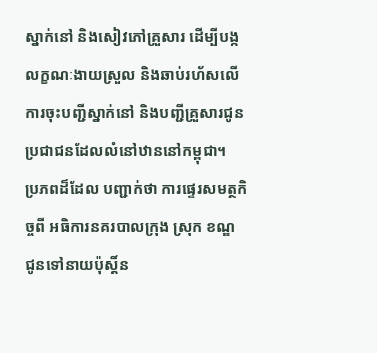ស្នាក់នៅ និងសៀវភៅគ្រួសារ ដើម្បីបង្កលក្ខណៈងាយស្រួល និងឆាប់រហ័សលើការចុះបញ្ជីស្នាក់នៅ និងបញ្ជីគ្រួសារជូនប្រជាជនដែលលំនៅឋាននៅកម្ពុជា។
ប្រភពដ៏ដែល បញ្ជាក់ថា ការផ្ទេរសមត្ថកិច្ចពី អធិការនគរបាលក្រុង ស្រុក ខណ្ឌ ជូនទៅនាយប៉ុស្ដិ៍ន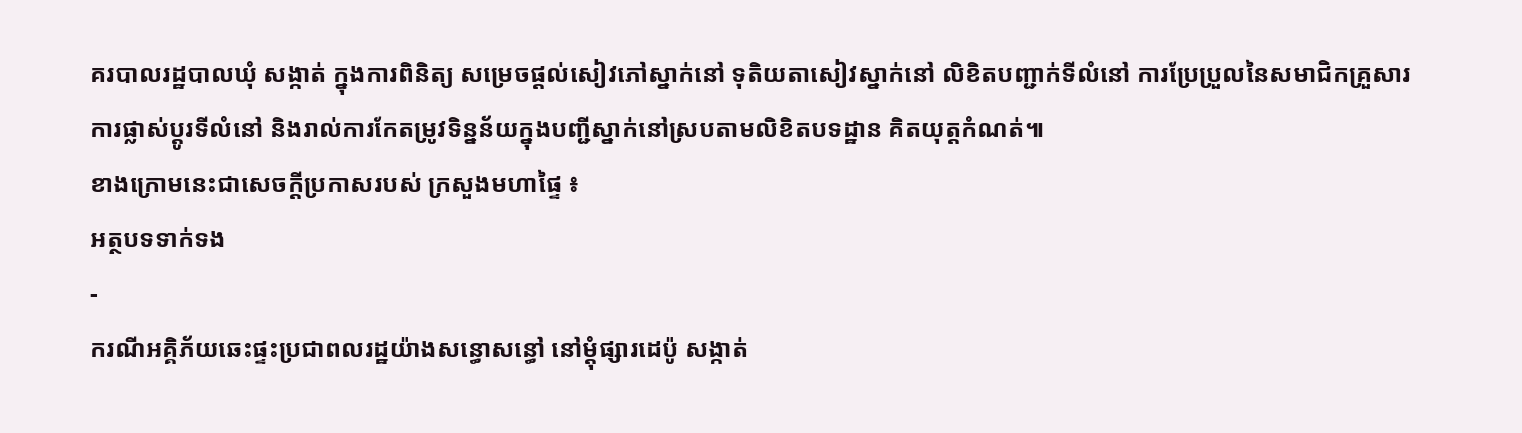គរបាលរដ្ឋបាលឃុំ សង្កាត់ ក្នុងការពិនិត្យ សម្រេចផ្ដល់សៀវភៅស្នាក់នៅ ទុតិយតាសៀវស្នាក់នៅ លិខិតបញ្ជាក់ទីលំនៅ ការប្រែប្រួលនៃសមាជិកគ្រួសារ ការផ្លាស់ប្ដូរទីលំនៅ និងរាល់ការកែតម្រូវទិន្នន័យក្នុងបញ្ជីស្នាក់នៅស្របតាមលិខិតបទដ្ឋាន គិតយុត្តកំណត់៕
ខាងក្រោមនេះជាសេចក្ដីប្រកាសរបស់ ក្រសួងមហាផ្ទៃ ៖
អត្ថបទទាក់ទង
-
ករណីអគ្គិភ័យឆេះផ្ទះប្រជាពលរដ្ឋយ៉ាងសន្ធោសន្ធៅ នៅម្ដុំផ្សារដេប៉ូ សង្កាត់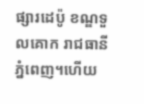ផ្សារដេប៉ូ ខណ្ឌទួលគោក រាជធានីភ្នំពេញ។ហើយ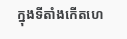ក្នុងទីតាំងកើតហេ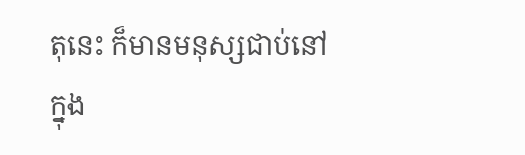តុនេះ ក៏មានមនុស្សជាប់នៅក្នុង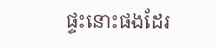ផ្ទះនោះផងដែរ